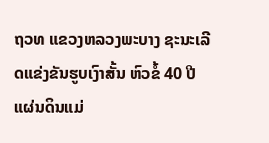ຖວທ ແຂວງຫລວງພະບາງ ຊະນະເລີດແຂ່ງຂັນຮູບເງົາສັ້ນ ຫົວຂໍ້ 40 ປີ ແຜ່ນດິນແມ່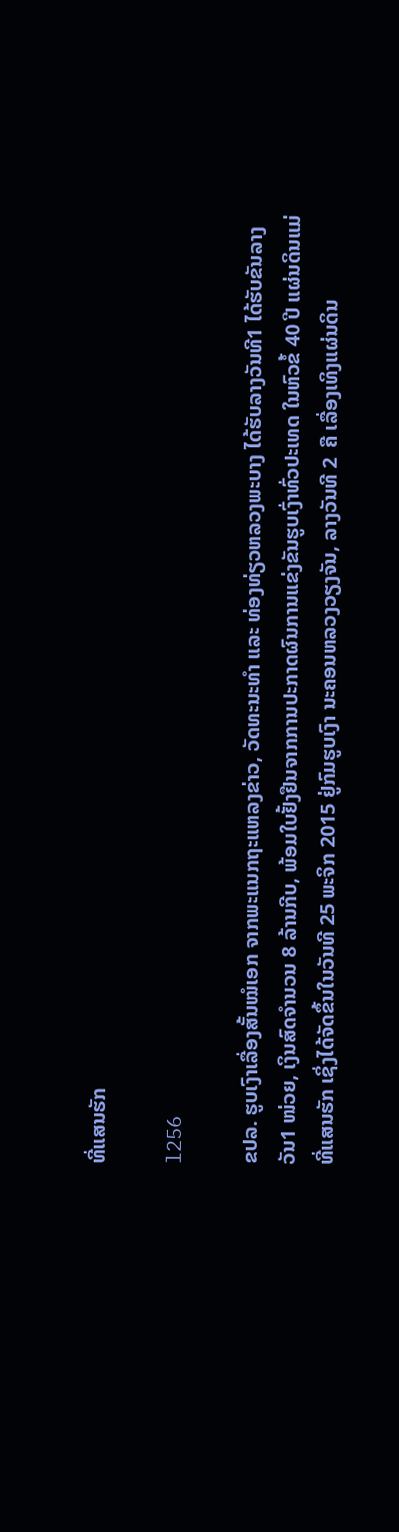ທີ່ແສນຮັກ

l256

ຂປລ. ຮູບເງົາເລື່ອງສັ້ນໝໍເອກ ຈາກພະແນກຖະແຫລງຂ່າວ, ວັດທະນະທຳ ແລະ ທ່ອງທ່ຽວຫລວງພະບາງ ໄດ້ຮັບລາງວັນທີ1 ໄດ້ຮັບຂັນລາງວັນ1 ໜ່ວຍ, ເງິນສົດຈຳນວນ 8 ລ້ານກີບ, ພ້ອມໃບຢັ້ງຢືນຈາກການປະກາດຜົນການແຂ່ງຂັນຮູບເງົ່າທົ່ວປະເທດ ໃນຫົວຂໍ້ 40 ປີ ແຜ່ນດິນແມ່ທີ່ແສນຮັກ ເຊິ່ງໄດ້ຈັດຂຶ້ນໃນວັນທີ 25 ພະຈິກ 2015 ຢູ່ກົມຮູບເງົາ ນະຄອນຫລວງວຽງຈັນ, ລາງວັນທີ 2  ຄື ເລື່ອງເທິງແຜ່ນດິນ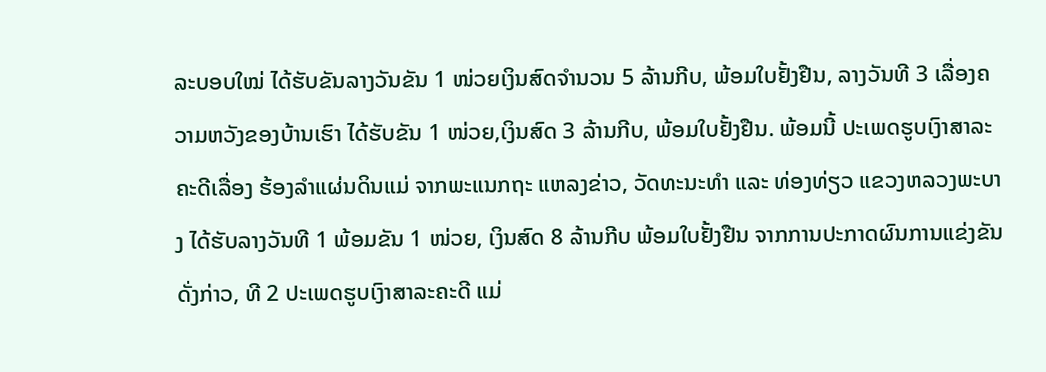ລະບອບໃໝ່ ໄດ້ຮັບຂັນລາງວັນຂັນ 1 ໜ່ວຍເງິນສົດຈຳນວນ 5 ລ້ານກີບ, ພ້ອມໃບຢັ້ງຢືນ, ລາງວັນທີ 3 ເລື່ອງຄວາມຫວັງຂອງບ້ານເຮົາ ໄດ້ຮັບຂັນ 1 ໜ່ວຍ,ເງິນສົດ 3 ລ້ານກີບ, ພ້ອມໃບຢັ້ງຢືນ. ພ້ອມນີ້ ປະເພດຮູບເງົາສາລະຄະດີເລື່ອງ ຮ້ອງລຳແຜ່ນດິນແມ່ ຈາກພະແນກຖະ ແຫລງຂ່າວ, ວັດທະນະທຳ ແລະ ທ່ອງທ່ຽວ ແຂວງຫລວງພະບາງ ໄດ້ຮັບລາງວັນທີ 1 ພ້ອມຂັນ 1 ໜ່ວຍ, ເງິນສົດ 8 ລ້ານກີບ ພ້ອມໃບຢັ້ງຢືນ ຈາກການປະກາດຜົນການແຂ່ງຂັນດັ່ງກ່າວ, ທີ 2 ປະເພດຮູບເງົາສາລະຄະດີ ແມ່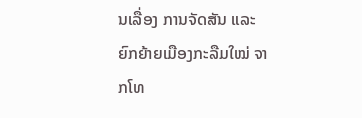ນເລື່ອງ ການຈັດສັນ ແລະ ຍົກຍ້າຍເມືອງກະລືມໃໝ່ ຈາກໂທ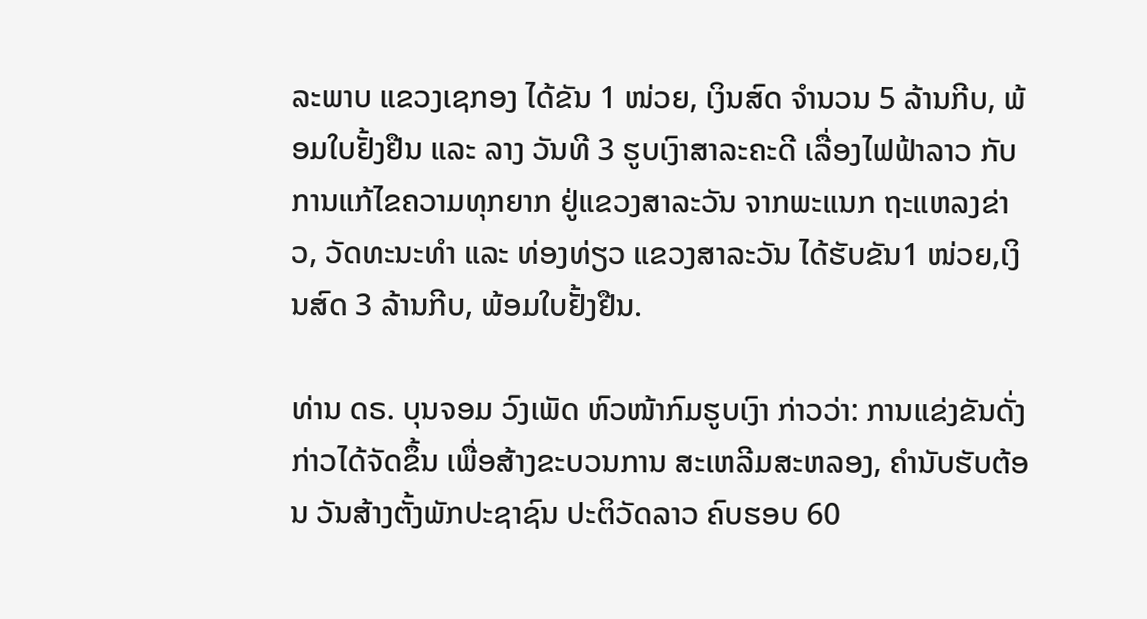ລະພາບ ແຂວງເຊກອງ ໄດ້ຂັນ 1 ໜ່ວຍ, ເງິນສົດ ຈຳນວນ 5 ລ້ານກີບ, ພ້ອມໃບຢັ້ງຢືນ ແລະ ລາງ ວັນທີ 3 ຮູບເງົາສາລະຄະດີ ເລື່ອງໄຟຟ້າລາວ ກັບການແກ້ໄຂຄວາມທຸກຍາກ ຢູ່ແຂວງສາລະວັນ ຈາກພະແນກ ຖະແຫລງຂ່າວ, ວັດທະນະທຳ ແລະ ທ່ອງທ່ຽວ ແຂວງສາລະວັນ ໄດ້ຮັບຂັນ1 ໜ່ວຍ,ເງິນສົດ 3 ລ້ານກີບ, ພ້ອມໃບຢັ້ງຢືນ.

ທ່ານ ດຣ. ບຸນຈອມ ວົງເພັດ ຫົວໜ້າກົມຮູບເງົາ ກ່າວວ່າ: ການແຂ່ງຂັນດັ່ງກ່າວໄດ້ຈັດຂຶ້ນ ເພື່ອສ້າງຂະບວນການ ສະເຫລີມສະຫລອງ, ຄຳນັບຮັບຕ້ອນ ວັນສ້າງຕັ້ງພັກປະຊາຊົນ ປະຕິວັດລາວ ຄົບຮອບ 60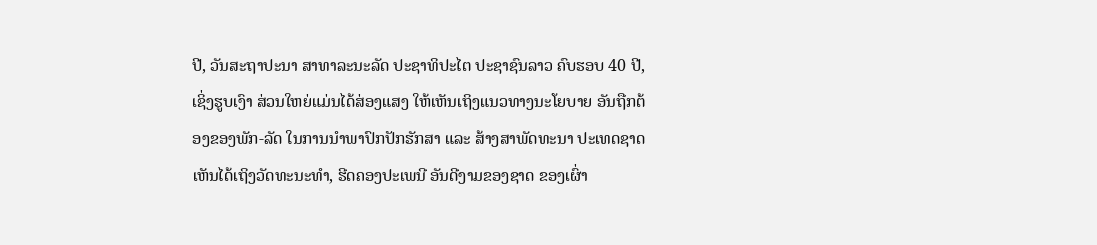ປີ, ວັນສະຖາປະນາ ສາທາລະນະລັດ ປະຊາທິປະໄຕ ປະຊາຊົນລາວ ຄົບຮອບ 40 ປີ, ເຊິ່ງຮູບເງົາ ສ່ວນໃຫຍ່ແມ່ນໄດ້ສ່ອງແສງ ໃຫ້ເຫັນເຖິງແນວທາງນະໂຍບາຍ ອັນຖືກຕ້ອງຂອງພັກ-ລັດ ໃນການນຳພາປົກປັກຮັກສາ ແລະ ສ້າງສາພັດທະນາ ປະເທດຊາດ ເຫັນໄດ້ເຖິງວັດທະນະທຳ, ຮີດຄອງປະເພນີ ອັນດີງາມຂອງຊາດ ຂອງເຜົ່າ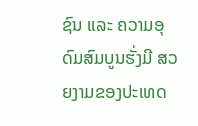ຊົນ ແລະ ຄວາມອຸດົມສົມບູນຮັ່ງມີ ສວຍງາມຂອງປະເທດ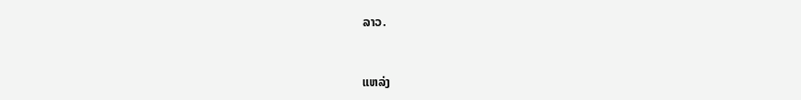ລາວ.



ແຫລ່ງ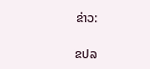ຂ່າວ:

ຂປລ